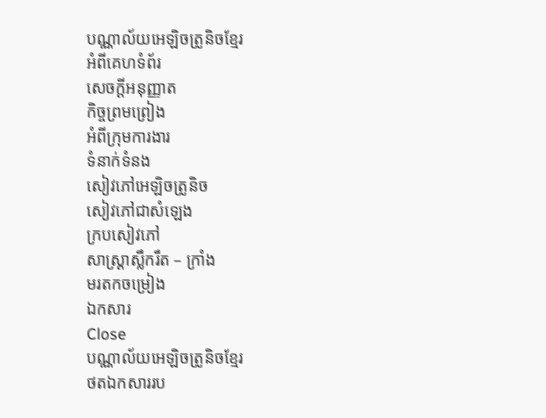បណ្ណាល័យអេឡិចត្រូនិចខ្មែរ
អំពីគេហទំព័រ
សេចក្ដីអនុញ្ញាត
កិច្ចព្រមព្រៀង
អំពីក្រុមការងារ
ទំនាក់ទំនង
សៀវភៅអេឡិចត្រូនិច
សៀវភៅជាសំឡេង
ក្របសៀវភៅ
សាស្ត្រាស្លឹករឹត – ក្រាំង
មរតកចម្រៀង
ឯកសារ
Close
បណ្ណាល័យអេឡិចត្រូនិចខ្មែរ
ថតឯកសាររប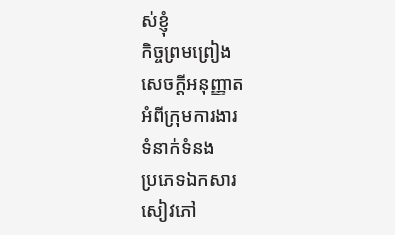ស់ខ្ញុំ
កិច្ចព្រមព្រៀង
សេចក្ដីអនុញ្ញាត
អំពីក្រុមការងារ
ទំនាក់ទំនង
ប្រភេទឯកសារ
សៀវភៅ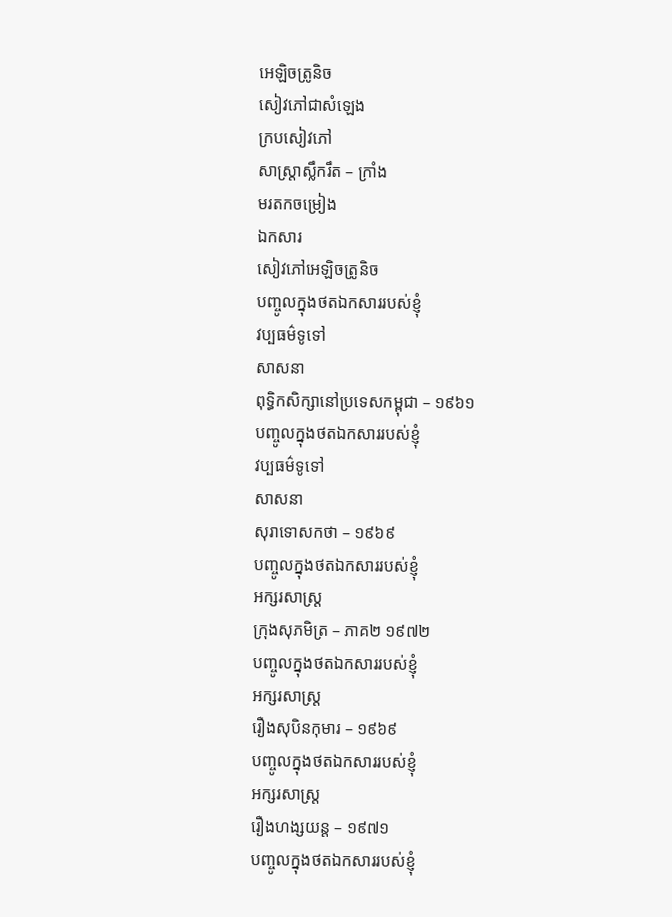អេឡិចត្រូនិច
សៀវភៅជាសំឡេង
ក្របសៀវភៅ
សាស្ត្រាស្លឹករឹត – ក្រាំង
មរតកចម្រៀង
ឯកសារ
សៀវភៅអេឡិចត្រូនិច
បញ្ចូលក្នុងថតឯកសាររបស់ខ្ញុំ
វប្បធម៌ទូទៅ
សាសនា
ពុទ្ធិកសិក្សានៅប្រទេសកម្ពុជា – ១៩៦១
បញ្ចូលក្នុងថតឯកសាររបស់ខ្ញុំ
វប្បធម៌ទូទៅ
សាសនា
សុរាទោសកថា – ១៩៦៩
បញ្ចូលក្នុងថតឯកសាររបស់ខ្ញុំ
អក្សរសាស្ត្រ
ក្រុងសុភមិត្រ – ភាគ២ ១៩៧២
បញ្ចូលក្នុងថតឯកសាររបស់ខ្ញុំ
អក្សរសាស្ត្រ
រឿងសុបិនកុមារ – ១៩៦៩
បញ្ចូលក្នុងថតឯកសាររបស់ខ្ញុំ
អក្សរសាស្ត្រ
រឿងហង្សយន្ដ – ១៩៧១
បញ្ចូលក្នុងថតឯកសាររបស់ខ្ញុំ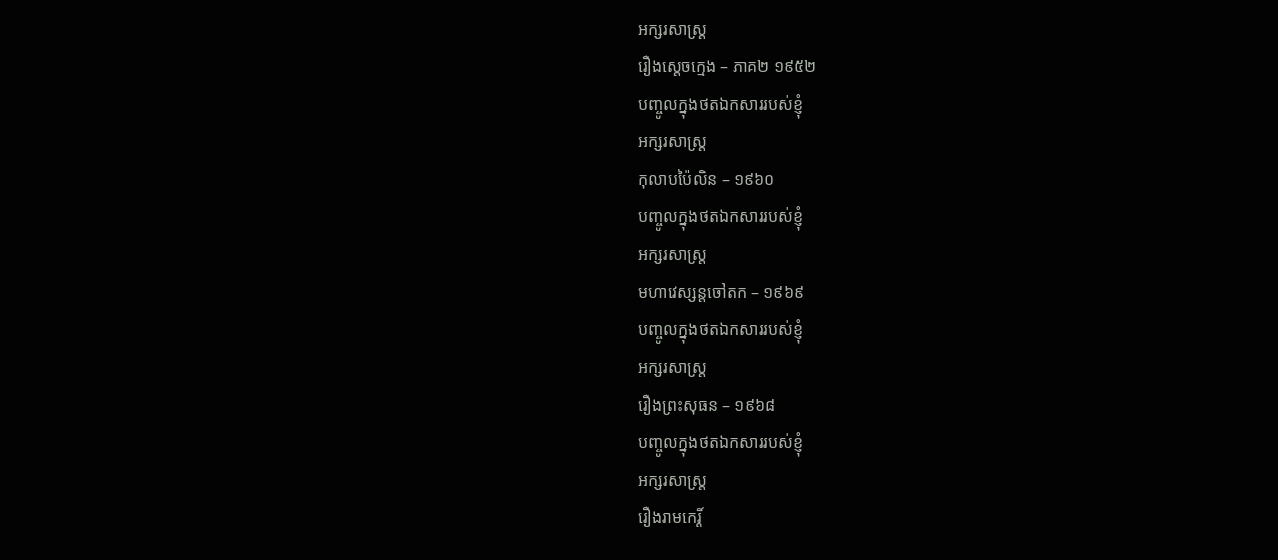អក្សរសាស្ត្រ
រឿងស្ដេចក្មេង – ភាគ២ ១៩៥២
បញ្ចូលក្នុងថតឯកសាររបស់ខ្ញុំ
អក្សរសាស្ត្រ
កុលាបប៉ៃលិន – ១៩៦០
បញ្ចូលក្នុងថតឯកសាររបស់ខ្ញុំ
អក្សរសាស្ត្រ
មហាវេស្សន្ដចៅតក – ១៩៦៩
បញ្ចូលក្នុងថតឯកសាររបស់ខ្ញុំ
អក្សរសាស្ត្រ
រឿងព្រះសុធន – ១៩៦៨
បញ្ចូលក្នុងថតឯកសាររបស់ខ្ញុំ
អក្សរសាស្ត្រ
រឿងរាមកេរ្ដិ៍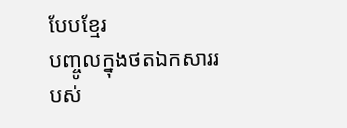បែបខ្មែរ
បញ្ចូលក្នុងថតឯកសាររបស់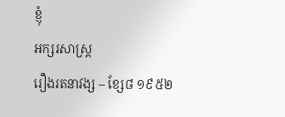ខ្ញុំ
អក្សរសាស្ត្រ
រឿងរតនាវង្ស – ខ្សែ៨ ១៩៥២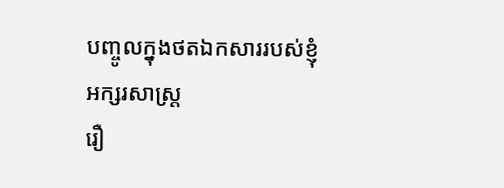បញ្ចូលក្នុងថតឯកសាររបស់ខ្ញុំ
អក្សរសាស្ត្រ
រឿ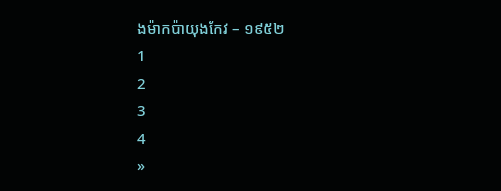ងម៉ាកប៉ាយុងកែវ – ១៩៥២
1
2
3
4
»